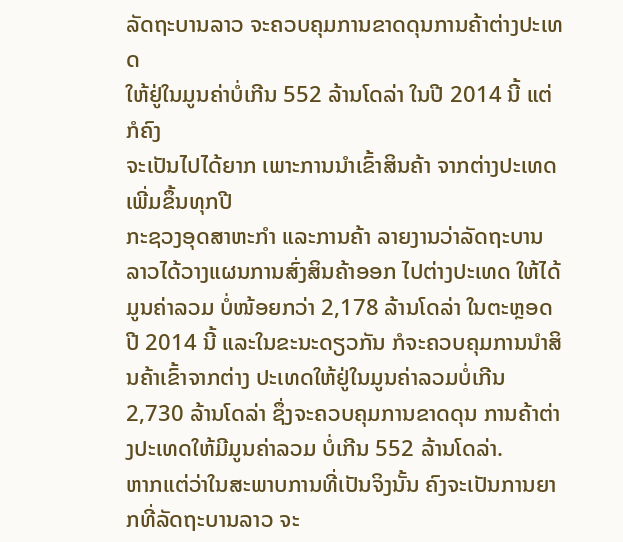ລັດຖະບານລາວ ຈະຄວບຄຸມການຂາດດຸນການຄ້າຕ່າງປະເທດ
ໃຫ້ຢູ່ໃນມູນຄ່າບໍ່ເກີນ 552 ລ້ານໂດລ່າ ໃນປີ 2014 ນີ້ ແຕ່ກໍຄົງ
ຈະເປັນໄປໄດ້ຍາກ ເພາະການນໍາເຂົ້າສິນຄ້າ ຈາກຕ່າງປະເທດ
ເພີ່ມຂຶ້ນທຸກປີ
ກະຊວງອຸດສາຫະກໍາ ແລະການຄ້າ ລາຍງານວ່າລັດຖະບານ
ລາວໄດ້ວາງແຜນການສົ່ງສິນຄ້າອອກ ໄປຕ່າງປະເທດ ໃຫ້ໄດ້
ມູນຄ່າລວມ ບໍ່ໜ້ອຍກວ່າ 2,178 ລ້ານໂດລ່າ ໃນຕະຫຼອດປີ 2014 ນີ້ ແລະໃນຂະນະດຽວກັນ ກໍຈະຄວບຄຸມການນໍາສິນຄ້າເຂົ້າຈາກຕ່າງ ປະເທດໃຫ້ຢູ່ໃນມູນຄ່າລວມບໍ່ເກີນ 2,730 ລ້ານໂດລ່າ ຊຶ່ງຈະຄວບຄຸມການຂາດດຸນ ການຄ້າຕ່າງປະເທດໃຫ້ມີມູນຄ່າລວມ ບໍ່ເກີນ 552 ລ້ານໂດລ່າ.
ຫາກແຕ່ວ່າໃນສະພາບການທີ່ເປັນຈິງນັ້ນ ຄົງຈະເປັນການຍາກທີ່ລັດຖະບານລາວ ຈະ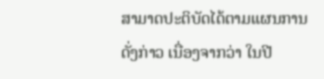ສາມາດປະຕິບັດໄດ້ຕາມແຜນການດັ່ງກ່າວ ເນື່ອງຈາກວ່າ ໃນປີ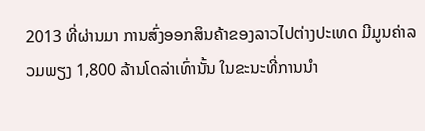2013 ທີ່ຜ່ານມາ ການສົ່ງອອກສິນຄ້າຂອງລາວໄປຕ່າງປະເທດ ມີມູນຄ່າລວມພຽງ 1,800 ລ້ານໂດລ່າເທົ່ານັ້ນ ໃນຂະນະທີ່ການນໍາ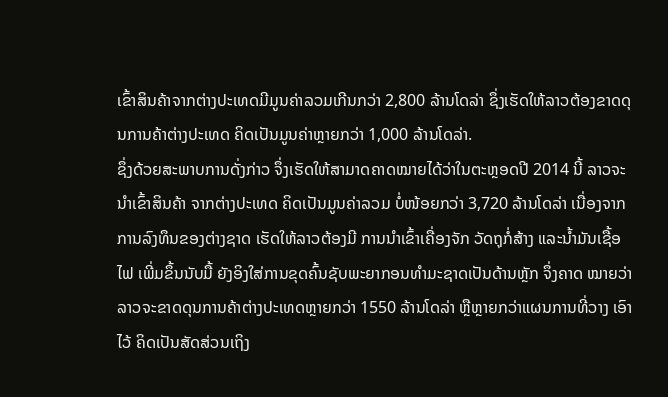ເຂົ້າສິນຄ້າຈາກຕ່າງປະເທດມີມູນຄ່າລວມເກີນກວ່າ 2,800 ລ້ານໂດລ່າ ຊຶ່ງເຮັດໃຫ້ລາວຕ້ອງຂາດດຸນການຄ້າຕ່າງປະເທດ ຄິດເປັນມູນຄ່າຫຼາຍກວ່າ 1,000 ລ້ານໂດລ່າ.
ຊຶ່ງດ້ວຍສະພາບການດັ່ງກ່າວ ຈຶ່ງເຮັດໃຫ້ສາມາດຄາດໝາຍໄດ້ວ່າໃນຕະຫຼອດປີ 2014 ນີ້ ລາວຈະນໍາເຂົ້າສິນຄ້າ ຈາກຕ່າງປະເທດ ຄິດເປັນມູນຄ່າລວມ ບໍ່ໜ້ອຍກວ່າ 3,720 ລ້ານໂດລ່າ ເນື່ອງຈາກການລົງທຶນຂອງຕ່າງຊາດ ເຮັດໃຫ້ລາວຕ້ອງມີ ການນໍາເຂົ້າເຄື່ອງຈັກ ວັດຖຸກໍ່ສ້າງ ແລະນໍ້າມັນເຊື້ອໄຟ ເພີ່ມຂຶ້ນນັບມື້ ຍັງອິງໃສ່ການຂຸດຄົ້ນຊັບພະຍາກອນທໍາມະຊາດເປັນດ້ານຫຼັກ ຈຶ່ງຄາດ ໝາຍວ່າລາວຈະຂາດດຸນການຄ້າຕ່າງປະເທດຫຼາຍກວ່າ 1550 ລ້ານໂດລ່າ ຫຼືຫຼາຍກວ່າແຜນການທີ່ວາງ ເອົາໄວ້ ຄິດເປັນສັດສ່ວນເຖິງ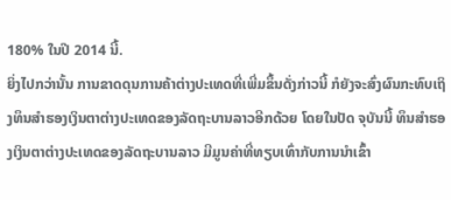180% ໃນປີ 2014 ນີ້.
ຍິ່ງໄປກວ່ານັ້ນ ການຂາດດຸນການຄ້າຕ່າງປະເທດທີ່ເພີ່ມຂຶ້ນດັ່ງກ່າວນີ້ ກໍຍັງຈະສົ່ງຜົນກະທົບເຖິງທຶນສໍາຮອງເງິນຕາຕ່າງປະເທດຂອງລັດຖະບານລາວອີກດ້ວຍ ໂດຍໃນປັດ ຈຸບັນນີ້ ທຶນສໍາຮອງເງິນຕາຕ່າງປະເທດຂອງລັດຖະບານລາວ ມີມູນຄ່າທີ່ທຽບເທົ່າກັບການນໍາເຂົ້າ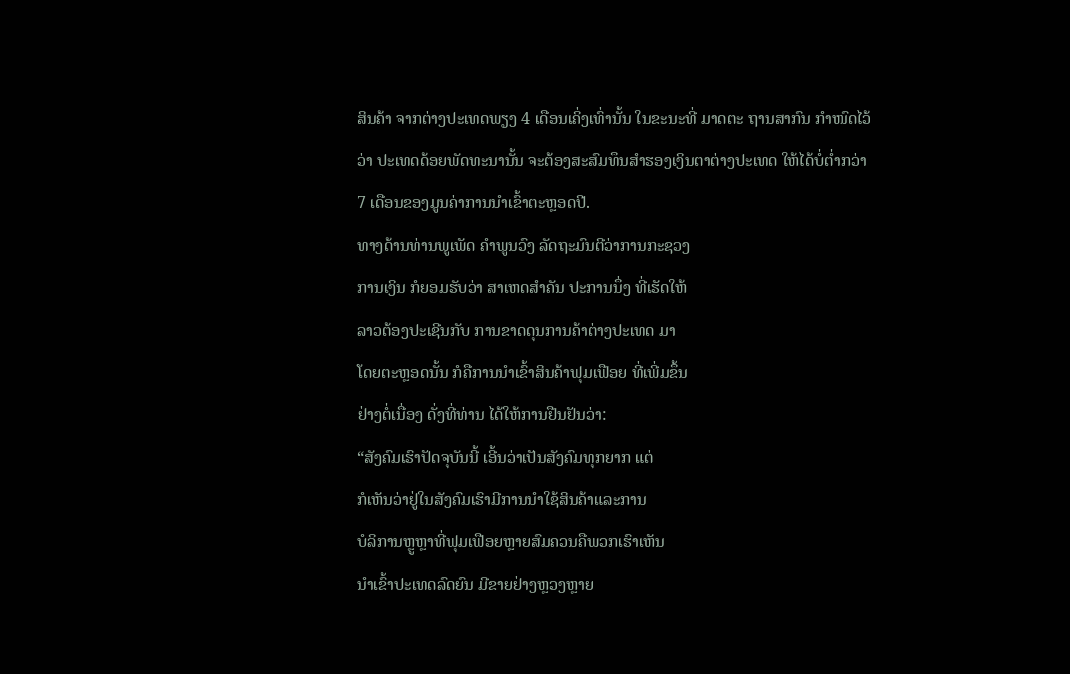ສິນຄ້າ ຈາກຕ່າງປະເທດພຽງ 4 ເດືອນເຄິ່ງເທົ່ານັ້ນ ໃນຂະນະທີ່ ມາດຕະ ຖານສາກົນ ກໍາໜົດໄວ້ວ່າ ປະເທດດ້ອຍພັດທະນານັ້ນ ຈະຕ້ອງສະສົມທຶນສໍາຮອງເງິນຕາຕ່າງປະເທດ ໃຫ້ໄດ້ບໍ່ຕໍ່າກວ່າ 7 ເດືອນຂອງມູນຄ່າການນໍາເຂົ້າຕະຫຼອດປີ.
ທາງດ້ານທ່ານພູເພັດ ຄໍາພູນວົງ ລັດຖະມົນຕີວ່າການກະຊວງ
ການເງິນ ກໍຍອມຮັບວ່າ ສາເຫດສໍາຄັນ ປະການນຶ່ງ ທີ່ເຮັດໃຫ້
ລາວຕ້ອງປະເຊີນກັບ ການຂາດດຸນການຄ້າຕ່າງປະເທດ ມາ
ໂດຍຕະຫຼອດນັ້ນ ກໍຄືການນໍາເຂົ້າສິນຄ້າຟຸມເຟືອຍ ທີ່ເພີ່ມຂຶ້ນ
ຢ່າງຕໍ່ເນື່ອງ ດັ່ງທີ່ທ່ານ ໄດ້ໃຫ້ການຢືນຢັນວ່າ:
“ສັງຄົມເຮົາປັດຈຸບັນນີ້ ເອີ້ນວ່າເປັນສັງຄົມທຸກຍາກ ແຕ່
ກໍເຫັນວ່າຢູ່ໃນສັງຄົມເຮົາມີການນໍາໃຊ້ສິນຄ້າແລະການ
ບໍລິການຫຼູຫຼາທີ່ຟຸມເຟືອຍຫຼາຍສົມຄວນຄືພວກເຮົາເຫັນ
ນໍາເຂົ້າປະເທດລົດຍົນ ມີຂາຍຢ່າງຫຼວງຫຼາຍ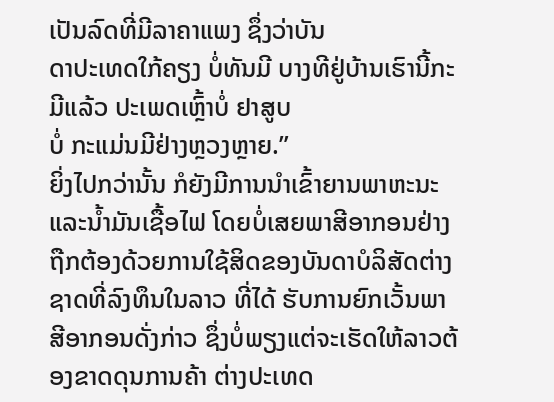ເປັນລົດທີ່ມີລາຄາແພງ ຊຶ່ງວ່າບັນ
ດາປະເທດໃກ້ຄຽງ ບໍ່ທັນມີ ບາງທີຢູ່ບ້ານເຮົານີ້ກະມີແລ້ວ ປະເພດເຫຼົ້າບໍ່ ຢາສູບ
ບໍ່ ກະແມ່ນມີຢ່າງຫຼວງຫຼາຍ.”
ຍິ່ງໄປກວ່ານັ້ນ ກໍຍັງມີການນໍາເຂົ້າຍານພາຫະນະ ແລະນໍ້າມັນເຊື້ອໄຟ ໂດຍບໍ່ເສຍພາສີອາກອນຢ່າງຖືກຕ້ອງດ້ວຍການໃຊ້ສິດຂອງບັນດາບໍລິສັດຕ່າງຊາດທີ່ລົງທຶນໃນລາວ ທີ່ໄດ້ ຮັບການຍົກເວັ້ນພາສີອາກອນດັ່ງກ່າວ ຊຶ່ງບໍ່ພຽງແຕ່ຈະເຮັດໃຫ້ລາວຕ້ອງຂາດດຸນການຄ້າ ຕ່າງປະເທດ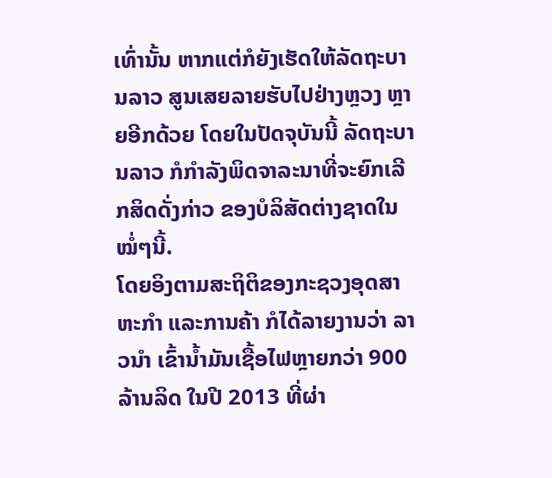ເທົ່ານັ້ນ ຫາກແຕ່ກໍຍັງເຮັດໃຫ້ລັດຖະບານລາວ ສູນເສຍລາຍຮັບໄປຢ່າງຫຼວງ ຫຼາຍອີກດ້ວຍ ໂດຍໃນປັດຈຸບັນນີ້ ລັດຖະບານລາວ ກໍກໍາລັງພິດຈາລະນາທີ່ຈະຍົກເລີກສິດດັ່ງກ່າວ ຂອງບໍລິສັດຕ່າງຊາດໃນໝໍ່ໆນີ້.
ໂດຍອິງຕາມສະຖິຕິຂອງກະຊວງອຸດສາຫະກໍາ ແລະການຄ້າ ກໍໄດ້ລາຍງານວ່າ ລາວນໍາ ເຂົ້ານໍ້າມັນເຊື້ອໄຟຫຼາຍກວ່າ 900 ລ້ານລິດ ໃນປີ 2013 ທີ່ຜ່າ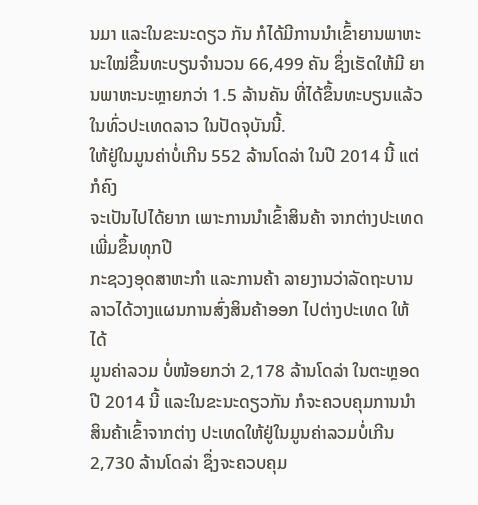ນມາ ແລະໃນຂະນະດຽວ ກັນ ກໍໄດ້ມີການນໍາເຂົ້າຍານພາຫະນະໃໝ່ຂຶ້ນທະບຽນຈໍານວນ 66,499 ຄັນ ຊຶ່ງເຮັດໃຫ້ມີ ຍານພາຫະນະຫຼາຍກວ່າ 1.5 ລ້ານຄັນ ທີ່ໄດ້ຂຶ້ນທະບຽນແລ້ວໃນທົ່ວປະເທດລາວ ໃນປັດຈຸບັນນີ້.
ໃຫ້ຢູ່ໃນມູນຄ່າບໍ່ເກີນ 552 ລ້ານໂດລ່າ ໃນປີ 2014 ນີ້ ແຕ່ກໍຄົງ
ຈະເປັນໄປໄດ້ຍາກ ເພາະການນໍາເຂົ້າສິນຄ້າ ຈາກຕ່າງປະເທດ
ເພີ່ມຂຶ້ນທຸກປີ
ກະຊວງອຸດສາຫະກໍາ ແລະການຄ້າ ລາຍງານວ່າລັດຖະບານ
ລາວໄດ້ວາງແຜນການສົ່ງສິນຄ້າອອກ ໄປຕ່າງປະເທດ ໃຫ້ໄດ້
ມູນຄ່າລວມ ບໍ່ໜ້ອຍກວ່າ 2,178 ລ້ານໂດລ່າ ໃນຕະຫຼອດປີ 2014 ນີ້ ແລະໃນຂະນະດຽວກັນ ກໍຈະຄວບຄຸມການນໍາສິນຄ້າເຂົ້າຈາກຕ່າງ ປະເທດໃຫ້ຢູ່ໃນມູນຄ່າລວມບໍ່ເກີນ 2,730 ລ້ານໂດລ່າ ຊຶ່ງຈະຄວບຄຸມ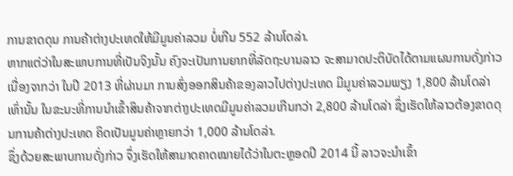ການຂາດດຸນ ການຄ້າຕ່າງປະເທດໃຫ້ມີມູນຄ່າລວມ ບໍ່ເກີນ 552 ລ້ານໂດລ່າ.
ຫາກແຕ່ວ່າໃນສະພາບການທີ່ເປັນຈິງນັ້ນ ຄົງຈະເປັນການຍາກທີ່ລັດຖະບານລາວ ຈະສາມາດປະຕິບັດໄດ້ຕາມແຜນການດັ່ງກ່າວ ເນື່ອງຈາກວ່າ ໃນປີ 2013 ທີ່ຜ່ານມາ ການສົ່ງອອກສິນຄ້າຂອງລາວໄປຕ່າງປະເທດ ມີມູນຄ່າລວມພຽງ 1,800 ລ້ານໂດລ່າເທົ່ານັ້ນ ໃນຂະນະທີ່ການນໍາເຂົ້າສິນຄ້າຈາກຕ່າງປະເທດມີມູນຄ່າລວມເກີນກວ່າ 2,800 ລ້ານໂດລ່າ ຊຶ່ງເຮັດໃຫ້ລາວຕ້ອງຂາດດຸນການຄ້າຕ່າງປະເທດ ຄິດເປັນມູນຄ່າຫຼາຍກວ່າ 1,000 ລ້ານໂດລ່າ.
ຊຶ່ງດ້ວຍສະພາບການດັ່ງກ່າວ ຈຶ່ງເຮັດໃຫ້ສາມາດຄາດໝາຍໄດ້ວ່າໃນຕະຫຼອດປີ 2014 ນີ້ ລາວຈະນໍາເຂົ້າ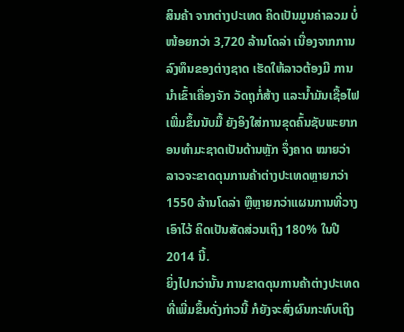ສິນຄ້າ ຈາກຕ່າງປະເທດ ຄິດເປັນມູນຄ່າລວມ ບໍ່ໜ້ອຍກວ່າ 3,720 ລ້ານໂດລ່າ ເນື່ອງຈາກການລົງທຶນຂອງຕ່າງຊາດ ເຮັດໃຫ້ລາວຕ້ອງມີ ການນໍາເຂົ້າເຄື່ອງຈັກ ວັດຖຸກໍ່ສ້າງ ແລະນໍ້າມັນເຊື້ອໄຟ ເພີ່ມຂຶ້ນນັບມື້ ຍັງອິງໃສ່ການຂຸດຄົ້ນຊັບພະຍາກອນທໍາມະຊາດເປັນດ້ານຫຼັກ ຈຶ່ງຄາດ ໝາຍວ່າລາວຈະຂາດດຸນການຄ້າຕ່າງປະເທດຫຼາຍກວ່າ 1550 ລ້ານໂດລ່າ ຫຼືຫຼາຍກວ່າແຜນການທີ່ວາງ ເອົາໄວ້ ຄິດເປັນສັດສ່ວນເຖິງ 180% ໃນປີ 2014 ນີ້.
ຍິ່ງໄປກວ່ານັ້ນ ການຂາດດຸນການຄ້າຕ່າງປະເທດທີ່ເພີ່ມຂຶ້ນດັ່ງກ່າວນີ້ ກໍຍັງຈະສົ່ງຜົນກະທົບເຖິງ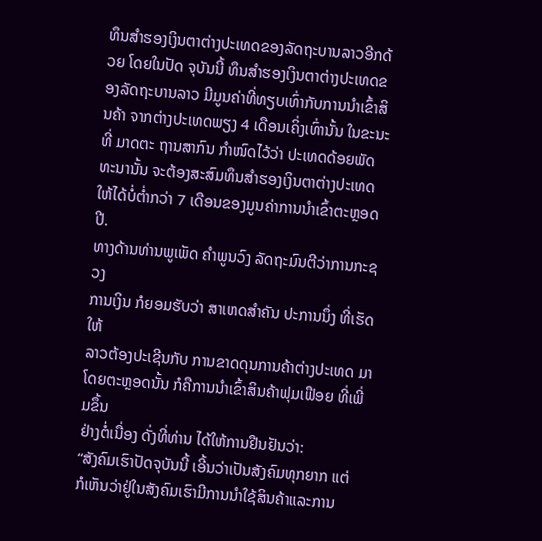ທຶນສໍາຮອງເງິນຕາຕ່າງປະເທດຂອງລັດຖະບານລາວອີກດ້ວຍ ໂດຍໃນປັດ ຈຸບັນນີ້ ທຶນສໍາຮອງເງິນຕາຕ່າງປະເທດຂອງລັດຖະບານລາວ ມີມູນຄ່າທີ່ທຽບເທົ່າກັບການນໍາເຂົ້າສິນຄ້າ ຈາກຕ່າງປະເທດພຽງ 4 ເດືອນເຄິ່ງເທົ່ານັ້ນ ໃນຂະນະທີ່ ມາດຕະ ຖານສາກົນ ກໍາໜົດໄວ້ວ່າ ປະເທດດ້ອຍພັດທະນານັ້ນ ຈະຕ້ອງສະສົມທຶນສໍາຮອງເງິນຕາຕ່າງປະເທດ ໃຫ້ໄດ້ບໍ່ຕໍ່າກວ່າ 7 ເດືອນຂອງມູນຄ່າການນໍາເຂົ້າຕະຫຼອດປີ.
ທາງດ້ານທ່ານພູເພັດ ຄໍາພູນວົງ ລັດຖະມົນຕີວ່າການກະຊວງ
ການເງິນ ກໍຍອມຮັບວ່າ ສາເຫດສໍາຄັນ ປະການນຶ່ງ ທີ່ເຮັດໃຫ້
ລາວຕ້ອງປະເຊີນກັບ ການຂາດດຸນການຄ້າຕ່າງປະເທດ ມາ
ໂດຍຕະຫຼອດນັ້ນ ກໍຄືການນໍາເຂົ້າສິນຄ້າຟຸມເຟືອຍ ທີ່ເພີ່ມຂຶ້ນ
ຢ່າງຕໍ່ເນື່ອງ ດັ່ງທີ່ທ່ານ ໄດ້ໃຫ້ການຢືນຢັນວ່າ:
“ສັງຄົມເຮົາປັດຈຸບັນນີ້ ເອີ້ນວ່າເປັນສັງຄົມທຸກຍາກ ແຕ່
ກໍເຫັນວ່າຢູ່ໃນສັງຄົມເຮົາມີການນໍາໃຊ້ສິນຄ້າແລະການ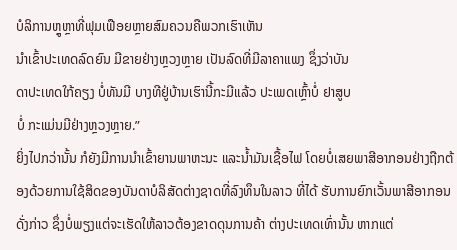ບໍລິການຫຼູຫຼາທີ່ຟຸມເຟືອຍຫຼາຍສົມຄວນຄືພວກເຮົາເຫັນ
ນໍາເຂົ້າປະເທດລົດຍົນ ມີຂາຍຢ່າງຫຼວງຫຼາຍ ເປັນລົດທີ່ມີລາຄາແພງ ຊຶ່ງວ່າບັນ
ດາປະເທດໃກ້ຄຽງ ບໍ່ທັນມີ ບາງທີຢູ່ບ້ານເຮົານີ້ກະມີແລ້ວ ປະເພດເຫຼົ້າບໍ່ ຢາສູບ
ບໍ່ ກະແມ່ນມີຢ່າງຫຼວງຫຼາຍ.”
ຍິ່ງໄປກວ່ານັ້ນ ກໍຍັງມີການນໍາເຂົ້າຍານພາຫະນະ ແລະນໍ້າມັນເຊື້ອໄຟ ໂດຍບໍ່ເສຍພາສີອາກອນຢ່າງຖືກຕ້ອງດ້ວຍການໃຊ້ສິດຂອງບັນດາບໍລິສັດຕ່າງຊາດທີ່ລົງທຶນໃນລາວ ທີ່ໄດ້ ຮັບການຍົກເວັ້ນພາສີອາກອນດັ່ງກ່າວ ຊຶ່ງບໍ່ພຽງແຕ່ຈະເຮັດໃຫ້ລາວຕ້ອງຂາດດຸນການຄ້າ ຕ່າງປະເທດເທົ່ານັ້ນ ຫາກແຕ່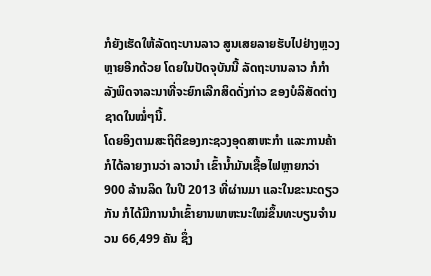ກໍຍັງເຮັດໃຫ້ລັດຖະບານລາວ ສູນເສຍລາຍຮັບໄປຢ່າງຫຼວງ ຫຼາຍອີກດ້ວຍ ໂດຍໃນປັດຈຸບັນນີ້ ລັດຖະບານລາວ ກໍກໍາລັງພິດຈາລະນາທີ່ຈະຍົກເລີກສິດດັ່ງກ່າວ ຂອງບໍລິສັດຕ່າງຊາດໃນໝໍ່ໆນີ້.
ໂດຍອິງຕາມສະຖິຕິຂອງກະຊວງອຸດສາຫະກໍາ ແລະການຄ້າ ກໍໄດ້ລາຍງານວ່າ ລາວນໍາ ເຂົ້ານໍ້າມັນເຊື້ອໄຟຫຼາຍກວ່າ 900 ລ້ານລິດ ໃນປີ 2013 ທີ່ຜ່ານມາ ແລະໃນຂະນະດຽວ ກັນ ກໍໄດ້ມີການນໍາເຂົ້າຍານພາຫະນະໃໝ່ຂຶ້ນທະບຽນຈໍານວນ 66,499 ຄັນ ຊຶ່ງ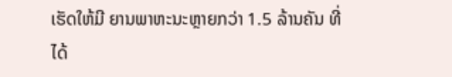ເຮັດໃຫ້ມີ ຍານພາຫະນະຫຼາຍກວ່າ 1.5 ລ້ານຄັນ ທີ່ໄດ້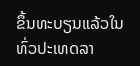ຂຶ້ນທະບຽນແລ້ວໃນທົ່ວປະເທດລາ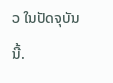ວ ໃນປັດຈຸບັນນີ້.